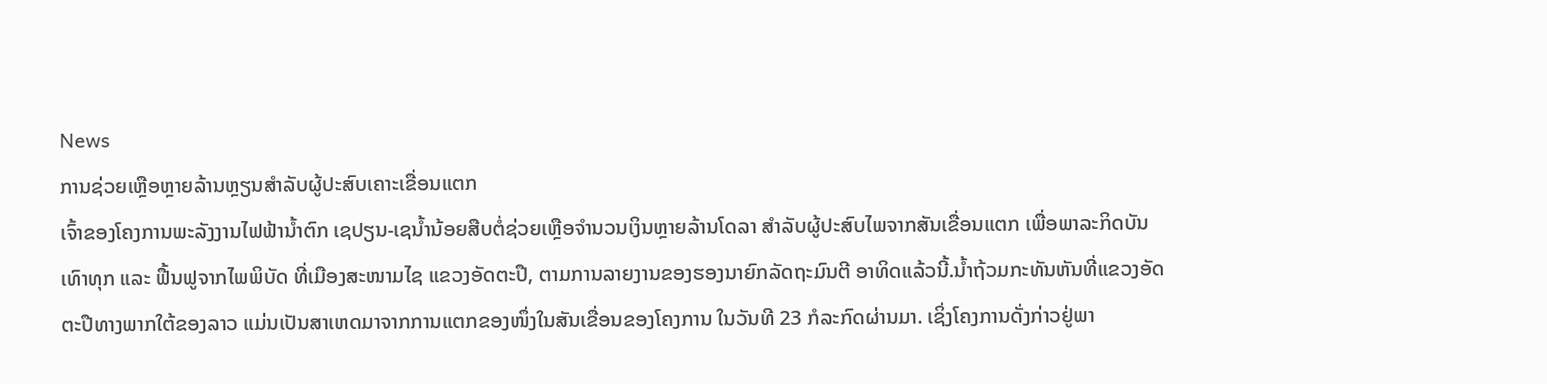News
ການຊ່ວຍເຫຼືອຫຼາຍລ້ານຫຼຽນສຳລັບຜູ້ປະສົບເຄາະເຂື່ອນແຕກ
ເຈົ້າຂອງໂຄງການພະລັງງານໄຟຟ້ານ້ຳຕົກ ເຊປຽນ-ເຊນ້ຳນ້ອຍສືບຕໍ່ຊ່ວຍເຫຼືອຈຳນວນເງິນຫຼາຍລ້ານໂດລາ ສຳລັບຜູ້ປະສົບໄພຈາກສັນເຂື່ອນແຕກ ເພື່ອພາລະກິດບັນເທົາທຸກ ແລະ ຟື້ນຟູຈາກໄພພິບັດ ທີ່ເມືອງສະໜາມໄຊ ແຂວງອັດຕະປື, ຕາມການລາຍງານຂອງຮອງນາຍົກລັດຖະມົນຕີ ອາທິດແລ້ວນີ້.ນ້ຳຖ້ວມກະທັນຫັນທີ່ແຂວງອັດຕະປືທາງພາກໃຕ້ຂອງລາວ ແມ່ນເປັນສາເຫດມາຈາກການແຕກຂອງໜຶ່ງໃນສັນເຂື່ອນຂອງໂຄງການ ໃນວັນທີ 23 ກໍລະກົດຜ່ານມາ. ເຊິ່ງໂຄງການດັ່ງກ່າວຢູ່ພາ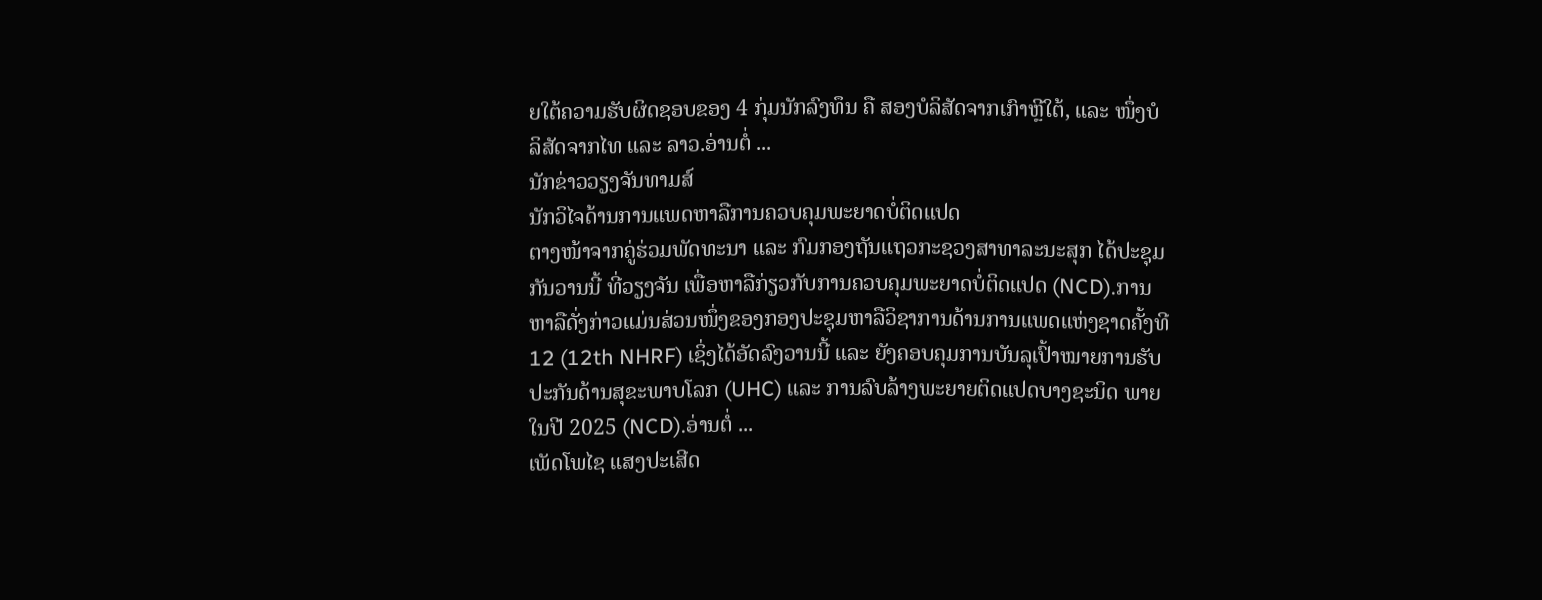ຍໃຕ້ຄວາມຮັບຜິດຊອບຂອງ 4 ກຸ່ມນັກລົງທຶນ ຄື ສອງບໍລິສັດຈາກເກົາຫຼີໃຕ້, ແລະ ໜຶ່ງບໍລິສັດຈາກໄທ ແລະ ລາວ.ອ່ານຕໍ່ ...
ນັກຂ່າວວຽງຈັນທາມສ໌
ນັກວິໄຈດ້ານການແພດຫາລືການຄວບຄຸມພະຍາດບໍ່ຕິດແປດ
ຕາງໜ້າຈາກຄູ່ຮ່ວມພັດທະນາ ແລະ ກົມກອງຖັນແຖວກະຊວງສາທາລະນະສຸກ ໄດ້ປະຊຸມກັນວານນີ້ ທີ່ວຽງຈັນ ເພື່ອຫາລືກ່ຽວກັບການຄວບຄຸມພະຍາດບໍ່ຕິດແປດ (NCD).ການຫາລືດັ່ງກ່າວແມ່ນສ່ວນໜຶ່ງຂອງກອງປະຊຸມຫາລືວິຊາການດ້ານການແພດແຫ່ງຊາດຄັ້ງທີ 12 (12th NHRF) ເຊິ່ງໄດ້ອັດລົງວານນີ້ ແລະ ຍັງຄອບຄຸມການບັນລຸເປົ້າໝາຍການຮັບປະກັນດ້ານສຸຂະພາບໂລກ (UHC) ແລະ ການລົບລ້າງພະຍາຍຕິດແປດບາງຊະນິດ ພາຍໃນປີ 2025 (NCD).ອ່ານຕໍ່ ...
ເພັດໂພໄຊ ແສງປະເສີດ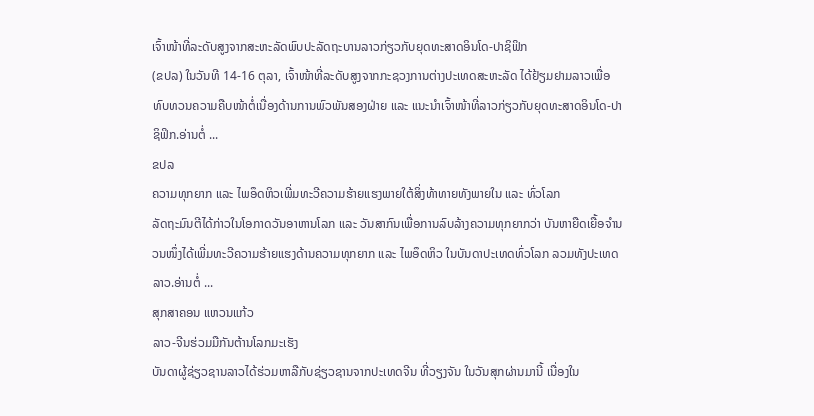ເຈົ້າໜ້າທີ່ລະດັບສູງຈາກສະຫະລັດພົບປະລັດຖະບານລາວກ່ຽວກັບຍຸດທະສາດອິນໂດ-ປາຊິຟິກ
(ຂປລ) ໃນວັນທີ 14-16 ຕຸລາ, ເຈົ້າໜ້າທີ່ລະດັບສູງຈາກກະຊວງການຕ່າງປະເທດສະຫະລັດ ໄດ້ຢ້ຽມຢາມລາວເພື່ອທົບທວນຄວາມຄືບໜ້າຕໍ່ເນື່ອງດ້ານການພົວພັນສອງຝ່າຍ ແລະ ແນະນຳເຈົ້າໜ້າທີ່ລາວກ່ຽວກັບຍຸດທະສາດອິນໂດ-ປາຊິຟິກ.ອ່ານຕໍ່ ...
ຂປລ
ຄວາມທຸກຍາກ ແລະ ໄພອຶດຫິວເພີ່ມທະວີຄວາມຮ້າຍແຮງພາຍໃຕ້ສິ່ງທ້າທາຍທັງພາຍໃນ ແລະ ທົ່ວໂລກ
ລັດຖະມົນຕີໄດ້ກ່າວໃນໂອກາດວັນອາຫານໂລກ ແລະ ວັນສາກົນເພື່ອການລົບລ້າງຄວາມທຸກຍາກວ່າ ບັນຫາຍືດເຍື້ອຈຳນວນໜຶ່ງໄດ້ເພີ່ມທະວີຄວາມຮ້າຍແຮງດ້ານຄວາມທຸກຍາກ ແລະ ໄພອຶດຫິວ ໃນບັນດາປະເທດທົ່ວໂລກ ລວມທັງປະເທດລາວ.ອ່ານຕໍ່ ...
ສຸກສາຄອນ ແຫວນແກ້ວ
ລາວ-ຈີນຮ່ວມມືກັນຕ້ານໂລກມະເຮັງ
ບັນດາຜູ້ຊ່ຽວຊານລາວໄດ້ຮ່ວມຫາລືກັບຊ່ຽວຊານຈາກປະເທດຈີນ ທີ່ວຽງຈັນ ໃນວັນສຸກຜ່ານມານີ້ ເນື່ອງໃນ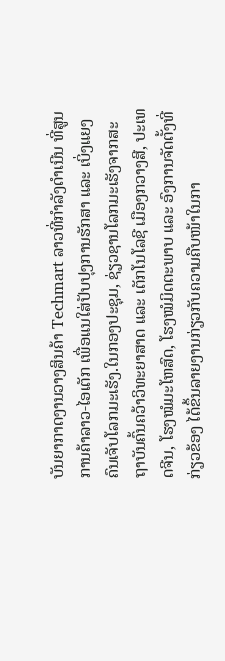ບັນຍາກາດງານວາງສິນຄ້າ Techmart ລາວທີ່ກຳລັງດຳເນີນ ທີ່ສູນການຄ້າລາວ-ໄອເຕັກ ເພື່ອແນໃສ່ປັບປຸງການຮັກສາ ແລະ ເບິ່ງແຍງຄົນເຈັບໂລກມະເຮັງ.ໃນກອງປະຊຸມ, ຊ່ຽວຊານໂລກມະເຮັງຈາກສະຖາບັນຄົ້ນຄວ້າວິທະຍາສາດ ແລະ ເຕັກໂນໂລຊີ ເມືອງກວາງສີ, ປະເທດຈີນ, ໂຮງໝໍມະໂຫສົດ, ໂຮງໝໍມິດຕະພາບ ແລະ ອົງການຈັດຕັ້ງທີ່ກ່ຽວຂ້ອງ ໄດ້ຂຶ້ນລາຍງານກ່ຽວກັບຄວາມຄືບໜ້າໃນກາ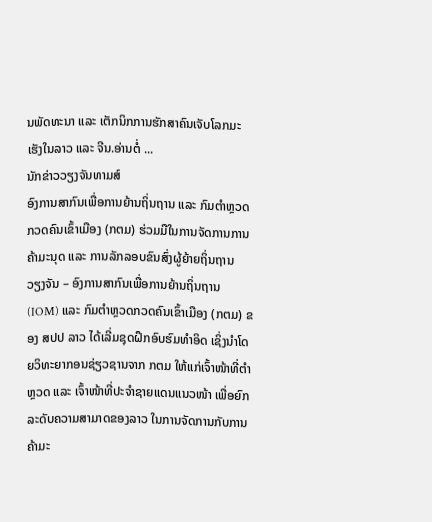ນພັດທະນາ ແລະ ເຕັກນິກການຮັກສາຄົນເຈັບໂລກມະເຮັງໃນລາວ ແລະ ຈີນ.ອ່ານຕໍ່ ...
ນັກຂ່າວວຽງຈັນທາມສ໌
ອົງການສາກົນເພື່ອການຍ້ານຖິ່ນຖານ ແລະ ກົມຕຳຫຼວດກວດຄົນເຂົ້າເມືອງ (ກຕມ) ຮ່ວມມືໃນການຈັດການການຄ້າມະນຸດ ແລະ ການລັກລອບຂົນສົ່ງຜູ້ຍ້າຍຖິ່ນຖານ
ວຽງຈັນ – ອົງການສາກົນເພື່ອການຍ້ານຖິ່ນຖານ (IOM) ແລະ ກົມຕຳຫຼວດກວດຄົນເຂົ້າເມືອງ (ກຕມ) ຂອງ ສປປ ລາວ ໄດ້ເລີ່ມຊຸດຝຶກອົບຮົມທຳອິດ ເຊິ່ງນຳໂດຍວິທະຍາກອນຊ່ຽວຊານຈາກ ກຕມ ໃຫ້ແກ່ເຈົ້າໜ້າທີ່ຕຳຫຼວດ ແລະ ເຈົ້າໜ້າທີ່ປະຈຳຊາຍແດນແນວໜ້າ ເພື່ອຍົກລະດັບຄວາມສາມາດຂອງລາວ ໃນການຈັດການກັບການຄ້າມະ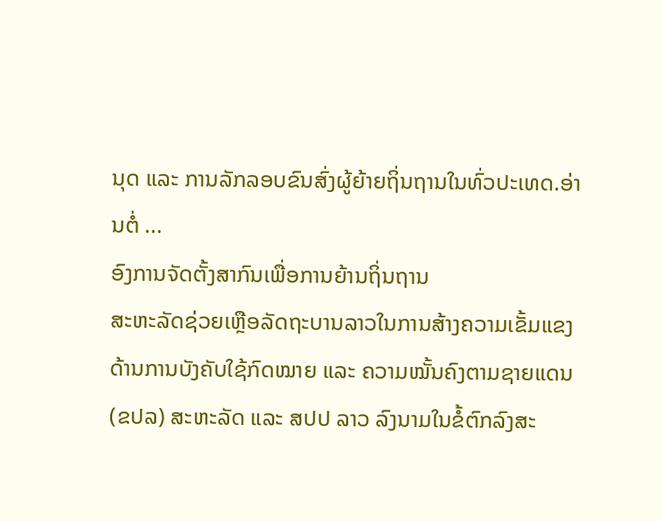ນຸດ ແລະ ການລັກລອບຂົນສົ່ງຜູ້ຍ້າຍຖິ່ນຖານໃນທົ່ວປະເທດ.ອ່ານຕໍ່ ...
ອົງການຈັດຕັ້ງສາກົນເພື່ອການຍ້ານຖິ່ນຖານ
ສະຫະລັດຊ່ວຍເຫຼືອລັດຖະບານລາວໃນການສ້າງຄວາມເຂັ້ມແຂງດ້ານການບັງຄັບໃຊ້ກົດໝາຍ ແລະ ຄວາມໝັ້ນຄົງຕາມຊາຍແດນ
(ຂປລ) ສະຫະລັດ ແລະ ສປປ ລາວ ລົງນາມໃນຂໍ້ຕົກລົງສະ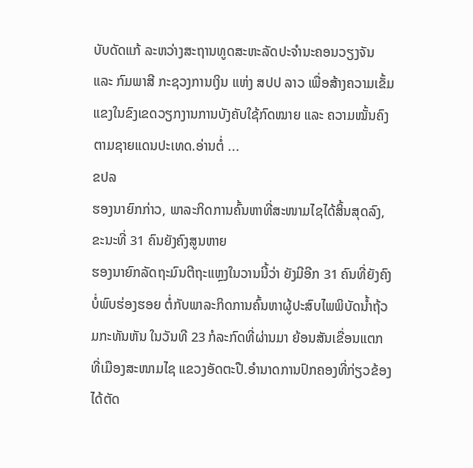ບັບດັດແກ້ ລະຫວ່າງສະຖານທູດສະຫະລັດປະຈຳນະຄອນວຽງຈັນ ແລະ ກົມພາສີ ກະຊວງການເງິນ ແຫ່ງ ສປປ ລາວ ເພື່ອສ້າງຄວາມເຂັ້ມແຂງໃນຂົງເຂດວຽກງານການບັງຄັບໃຊ້ກົດໝາຍ ແລະ ຄວາມໝັ້ນຄົງຕາມຊາຍແດນປະເທດ.ອ່ານຕໍ່ ...
ຂປລ
ຮອງນາຍົກກ່າວ, ພາລະກິດການຄົ້ນຫາທີ່ສະໜາມໄຊໄດ້ສິ້ນສຸດລົງ, ຂະນະທີ່ 31 ຄົນຍັງຄົງສູນຫາຍ
ຮອງນາຍົກລັດຖະມົນຕີຖະແຫຼງໃນວານນີ້ວ່າ ຍັງມີອີກ 31 ຄົນທີ່ຍັງຄົງບໍ່ພົບຮ່ອງຮອຍ ຕໍ່ກັບພາລະກິດການຄົ້ນຫາຜູ້ປະສົບໄພພິບັດນ້ຳຖ້ວມກະທັນຫັນ ໃນວັນທີ 23 ກໍລະກົດທີ່ຜ່ານມາ ຍ້ອນສັນເຂື່ອນແຕກ ທີ່ເມືອງສະໜາມໄຊ ແຂວງອັດຕະປື.ອຳນາດການປົກຄອງທີ່ກ່ຽວຂ້ອງໄດ້ຕັດ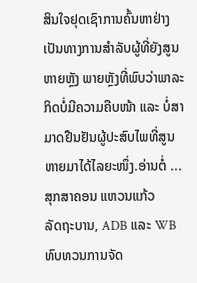ສິນໃຈຢຸດເຊົາການຄົ້ນຫາຢ່າງເປັນທາງການສຳລັບຜູ້ທີ່ຍັງສູນຫາຍຫຼັງ ພາຍຫຼັງທີ່ພົບວ່າພາລະກິດບໍ່ມີຄວາມຄືບໜ້າ ແລະ ບໍ່ສາມາດຢືນຢັນຜູ້ປະສົບໄພທີ່ສູນຫາຍມາໄດ້ໄລຍະໜຶ່ງ.ອ່ານຕໍ່ ...
ສຸກສາຄອນ ແຫວນແກ້ວ
ລັດຖະບານ, ADB ແລະ WB ທົບທວນການຈັດ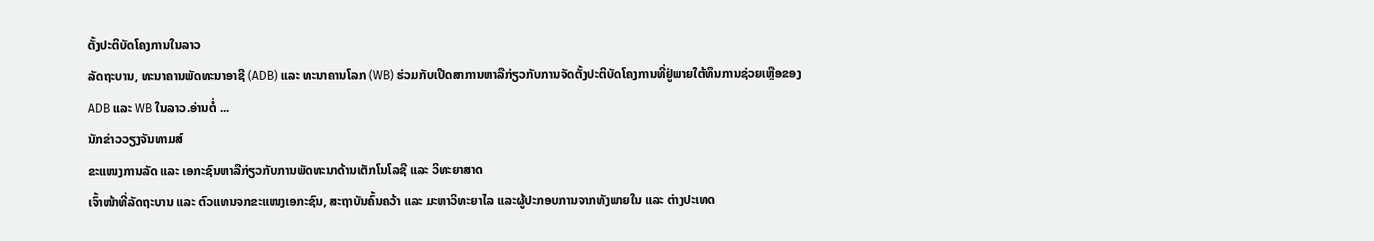ຕັ້ງປະຕິບັດໂຄງການໃນລາວ
ລັດຖະບານ, ທະນາຄານພັດທະນາອາຊີ (ADB) ແລະ ທະນາຄານໂລກ (WB) ຮ່ວມກັບເປີດສາການຫາລືກ່ຽວກັບການຈັດຕັ້ງປະຕິບັດໂຄງການທີ່ຢູ່ພາຍໃຕ້ທຶນການຊ່ວຍເຫຼືອຂອງ ADB ແລະ WB ໃນລາວ.ອ່ານຕໍ່ ...
ນັກຂ່າວວຽງຈັນທາມສ໌
ຂະແໜງການລັດ ແລະ ເອກະຊົນຫາລືກ່ຽວກັບການພັດທະນາດ້ານເຕັກໂນໂລຊີ ແລະ ວິທະຍາສາດ
ເຈົ້າໜ້າທີ່ລັດຖະບານ ແລະ ຕົວແທນຈກຂະແໜງເອກະຊົນ, ສະຖາບັນຄົ້ນຄວ້າ ແລະ ມະຫາວິທະຍາໄລ ແລະຜູ້ປະກອບການຈາກທັງພາຍໃນ ແລະ ຕ່າງປະເທດ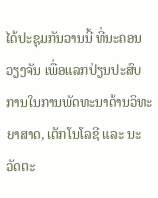ໄດ້ປະຊຸມກັນວານນີ້ ທີ່ນະຄອນວຽງຈັນ ເພື່ອແລກປ່ຽນປະສົບການໃນການພັດທະນາດ້ານວິທະຍາສາດ, ເຕັກໂນໂລຊີ ແລະ ນະວັດຕະ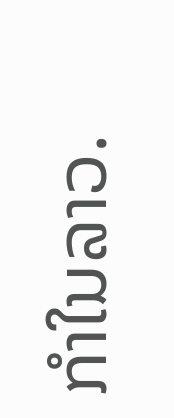ກຳໃນລາວ.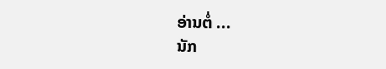ອ່ານຕໍ່ ...
ນັກ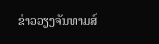ຂ່າວວຽງຈັນທາມສ໌